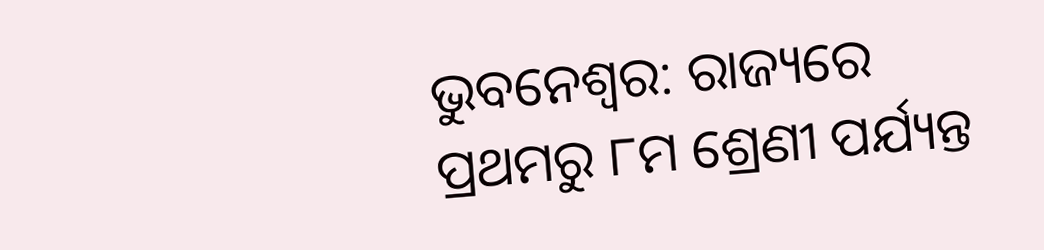ଭୁବନେଶ୍ବର: ରାଜ୍ୟରେ ପ୍ରଥମରୁ ୮ମ ଶ୍ରେଣୀ ପର୍ଯ୍ୟନ୍ତ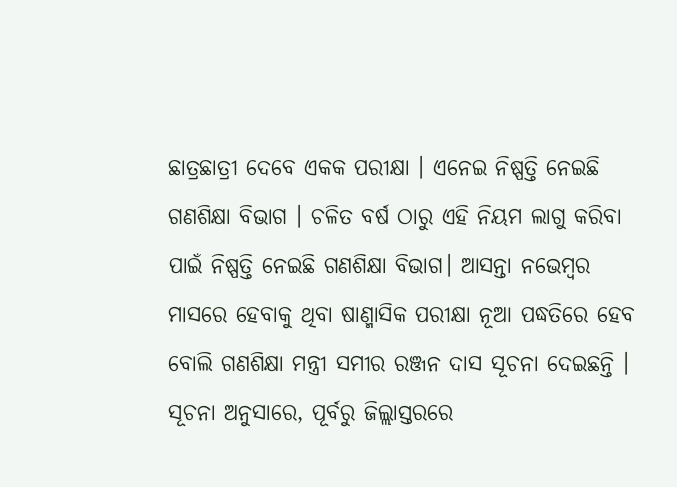ଛାତ୍ରଛାତ୍ରୀ ଦେବେ ଏକକ ପରୀକ୍ଷା । ଏନେଇ ନିଷ୍ପତ୍ତି ନେଇଛି ଗଣଶିକ୍ଷା ବିଭାଗ । ଚଳିତ ବର୍ଷ ଠାରୁ ଏହି ନିୟମ ଲାଗୁ କରିବା ପାଇଁ ନିଷ୍ପତ୍ତି ନେଇଛି ଗଣଶିକ୍ଷା ବିଭାଗ। ଆସନ୍ତା ନଭେମ୍ବର ମାସରେ ହେବାକୁ ଥିବା ଷାଣ୍ମାସିକ ପରୀକ୍ଷା ନୂଆ ପଦ୍ଧତିରେ ହେବ ବୋଲି ଗଣଶିକ୍ଷା ମନ୍ତ୍ରୀ ସମୀର ରଞ୍ଜନ ଦାସ ସୂଚନା ଦେଇଛନ୍ତି ।
ସୂଚନା ଅନୁସାରେ, ପୂର୍ବରୁ ଜିଲ୍ଲାସ୍ତରରେ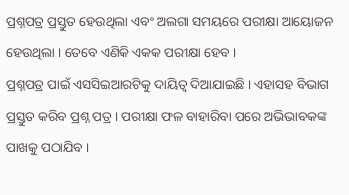ପ୍ରଶ୍ନପତ୍ର ପ୍ରସ୍ତୁତ ହେଉଥିଲା ଏବଂ ଅଲଗା ସମୟରେ ପରୀକ୍ଷା ଆୟୋଜନ ହେଉଥିଲା । ତେବେ ଏଣିକି ଏକକ ପରୀକ୍ଷା ହେବ ।
ପ୍ରଶ୍ନପତ୍ର ପାଇଁ ଏସସିଇଆରଟିକୁ ଦାୟିତ୍ଵ ଦିଆଯାଇଛି । ଏହାସହ ବିଭାଗ ପ୍ରସ୍ତୁତ କରିବ ପ୍ରଶ୍ନ ପତ୍ର । ପରୀକ୍ଷା ଫଳ ବାହାରିବା ପରେ ଅଭିଭାବକଙ୍କ ପାଖକୁ ପଠାଯିବ ।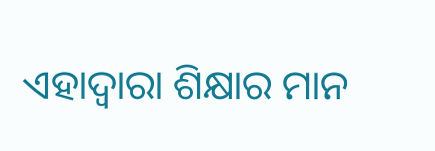ଏହାଦ୍ବାରା ଶିକ୍ଷାର ମାନ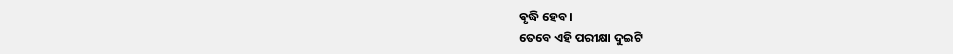ଵୃଦ୍ଧି ହେବ।
ତେବେ ଏହି ପରୀକ୍ଷା ଦୁଇଟି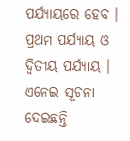ପର୍ଯ୍ୟାୟରେ ହେବ । ପ୍ରଥମ ପର୍ଯ୍ୟାୟ ଓ ଦ୍ବିତୀୟ ପର୍ଯ୍ୟାୟ । ଏନେଇ ସୂଚନା ଦେଇଛନ୍ତି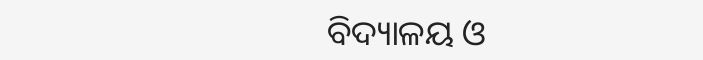ବିଦ୍ୟାଳୟ ଓ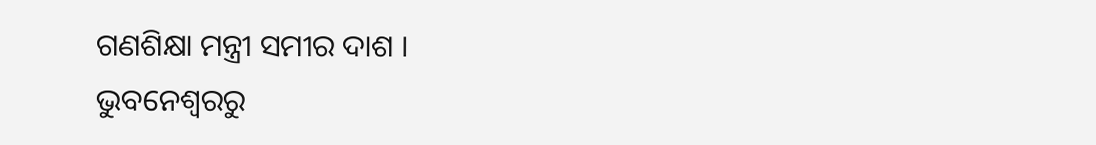ଗଣଶିକ୍ଷା ମନ୍ତ୍ରୀ ସମୀର ଦାଶ ।
ଭୁବନେଶ୍ବରରୁ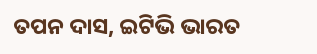ତପନ ଦାସ, ଇଟିଭି ଭାରତ